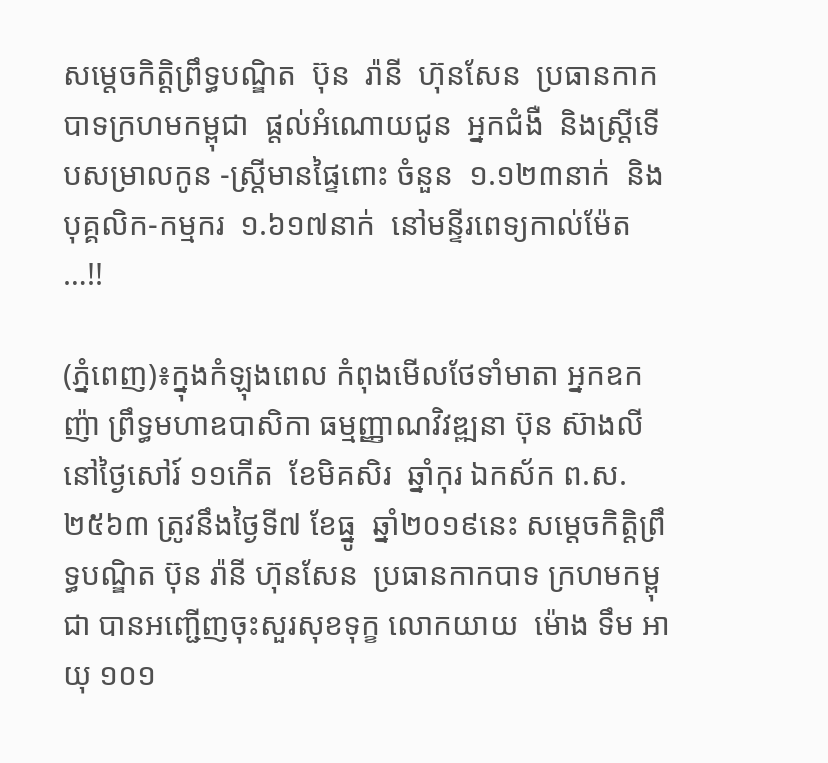សម្តេចកិត្តិព្រឹទ្ធបណ្ឌិត  ប៊ុន  រ៉ានី  ហ៊ុនសែន  ប្រធានកាកបាទក្រហមកម្ពុជា  ផ្តល់អំណោយជូន  អ្នកជំងឺ  និងស្ត្រីទេីបសម្រាលកូន -ស្ត្រីមានផ្ទៃពោះ ចំនួន  ១.១២៣នាក់  និងបុគ្គលិក-កម្មករ  ១.៦១៧នាក់  នៅមន្ទីរពេទ្យកាល់ម៉ែត  …!!

(ភ្នំពេញ)៖ក្នុងកំឡុងពេល កំពុងមេីលថែទាំមាតា អ្នកឧកញ៉ា ព្រឹទ្ធមហាឧបាសិកា ធម្មញ្ញាណវិវឌ្ឍនា ប៊ុន ស៊ាងលី  នៅថ្ងៃសៅរ៍ ១១កេីត  ខែមិគសិរ  ឆ្នាំកុរ ឯកស័ក ព.ស.២៥៦៣ ត្រូវនឹងថ្ងៃទី៧ ខែធ្នូ  ឆ្នាំ២០១៩នេះ សម្តេចកិត្តិព្រឹទ្ធបណ្ឌិត ប៊ុន រ៉ានី ហ៊ុនសែន  ប្រធានកាកបាទ ក្រហមកម្ពុជា បានអញ្ជេីញចុះសួរសុខទុក្ខ លោកយាយ  ម៉ោង ទឹម អាយុ ១០១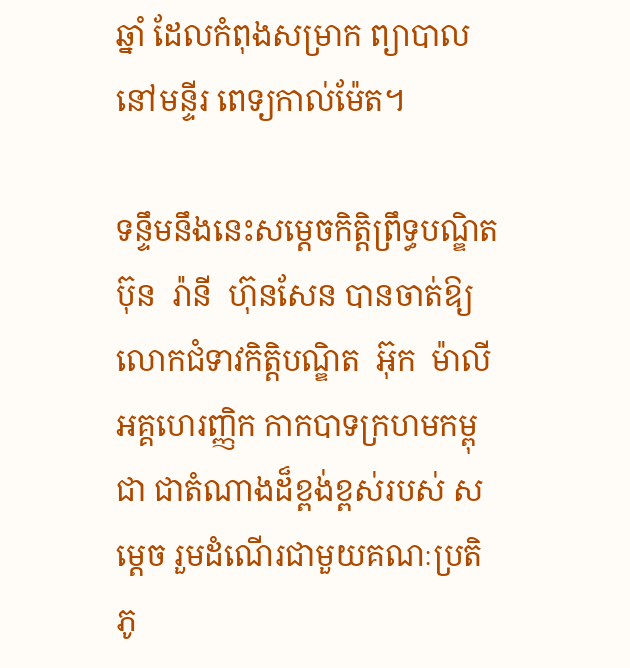ឆ្នាំ ដែលកំពុងសម្រាក ព្យាបាលនៅមន្ទីរ ពេទ្យកាល់ម៉ែត។

ទន្ទឹមនឹងនេះសម្តេចកិត្តិព្រឹទ្ធបណ្ឌិត ប៊ុន  រ៉ានី  ហ៊ុនសែន បានចាត់ឱ្យ លោកជំទាវកិត្តិបណ្ឌិត  អ៊ុក  ម៉ាលី  អគ្គហេរញ្ញិក កាកបាទក្រហមកម្ពុជា ជាតំណាងដ៏ខ្ពង់ខ្ពស់របស់ សម្តេច រួមដំណេីរជាមួយគណៈប្រតិភូ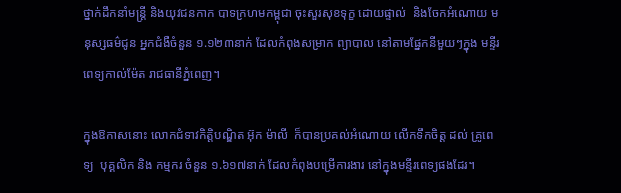ថ្នាក់ដឹកនាំមន្ត្រី និងយុវជនកាក បាទក្រហមកម្ពុជា ចុះសួរសុខទុក្ខ ដោយផ្ទាល់  និងចែកអំណោយ មនុស្សធម៌ជូន អ្នកជំងឺចំនួន ១.១២៣នាក់ ដែលកំពុងសម្រាក ព្យាបាល នៅតាមផ្នែកនីមួយៗក្នុង មន្ទីរពេទ្យកាល់ម៉ែត រាជធានីភ្នំពេញ។

ក្នុងឱកាសនោះ លោកជំទាវកិត្តិបណ្ឌិត អ៊ុក ម៉ាលី  ក៏បានប្រគល់អំណោយ លេីកទឹកចិត្ត ដល់ គ្រូពេទ្យ  បុគ្គលិក និង កម្មករ ចំនួន ១.៦១៧នាក់ ដែលកំពុងបម្រេីការងារ នៅក្នុងមន្ទីរពេទ្យផងដែរ។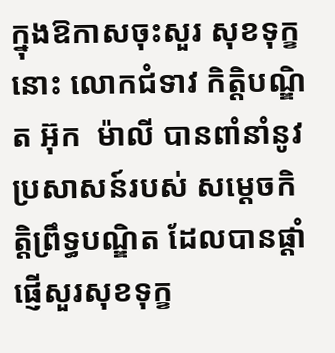ក្នុងឱកាសចុះសួរ សុខទុក្ខនោះ លោកជំទាវ កិត្តិបណ្ឌិត អ៊ុក  ម៉ាលី បានពាំនាំនូវ ប្រសាសន៍របស់ សម្ដេចកិត្តិព្រឹទ្ធបណ្ឌិត ដែលបានផ្ដាំផ្ញើសួរសុខទុក្ខ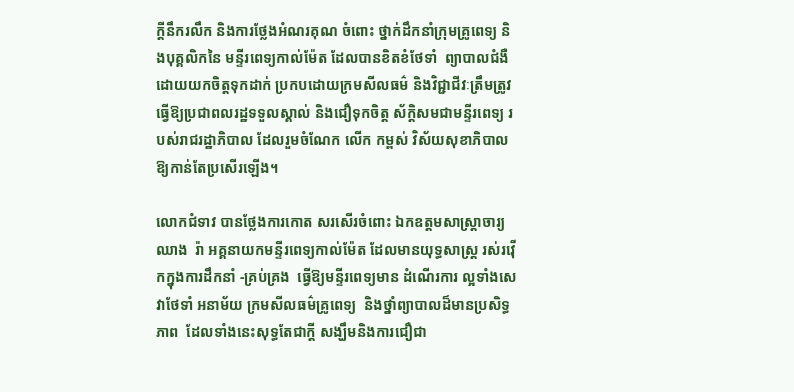ក្ដីនឹករលឹក និងការថ្លែងអំណរគុណ ចំពោះ ថ្នាក់ដឹកនាំក្រុមគ្រូពេទ្យ និងបុគ្គលិកនៃ មន្ទីរពេទ្យកាល់ម៉ែត ដែលបានខិតខំថែទាំ  ព្យាបាលជំងឺ ដោយយកចិត្តទុកដាក់ ប្រកបដោយក្រមសីលធម៌ និងវិជ្ជាជីវៈត្រឹមត្រូវ ធ្វើឱ្យប្រជាពលរដ្ឋទទួលស្គាល់ និងជឿទុកចិត្ត ស័ក្តិសមជាមន្ទីរពេទ្យ របស់រាជរដ្ឋាភិបាល ដែលរួមចំណែក លើក កម្ពស់ វិស័យសុខាភិបាលឱ្យកាន់តែប្រសើរឡើង។

លោកជំទាវ បានថ្លែងការកោត សរសេីរចំពោះ ឯកឧត្តមសាស្ត្រាចារ្យ ឈាង  រ៉ា អគ្គនាយកមន្ទីរពេទ្យកាល់ម៉ែត ដែលមានយុទ្ធសាស្ត្រ រស់រវ៉េីកក្នុងការដឹកនាំ -គ្រប់គ្រង  ធ្វេីឱ្យមន្ទីរពេទ្យមាន ដំណេីរការ ល្អទាំងសេវាថែទាំ អនាម័យ ក្រមសីលធម៌គ្រូពេទ្យ  និងថ្នាំព្យាបាលដ៏មានប្រសិទ្ធភាព  ដែលទាំងនេះសុទ្ធតែជាក្តី សង្ឃឹមនិងការជឿជា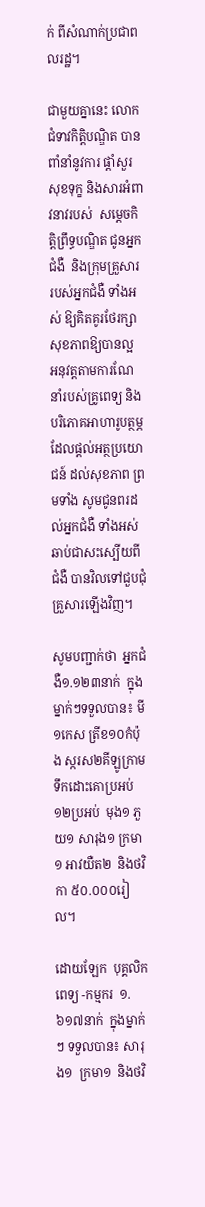ក់ ពីសំណាក់ប្រជាពលរដ្ឋ។

ជាមួយគ្នានេះ លោកជំទាវកិត្តិបណ្ឌិត បានពាំនាំនូវការ ផ្តាំសួរសុខទុក្ខ និងសារអំពាវនាវរបស់  សម្ដេចកិត្តិព្រឹទ្ធបណ្ឌិត ជូនអ្នកជំងឺ  និងក្រុមគ្រួសារ របស់អ្នកជំងឺ ទាំងអស់ ឱ្យគិតគូរថែរក្សា សុខភាពឱ្យបានល្អ អនុវត្តតាមការណែ នាំរបស់គ្រូពេទ្យ និងបរិភោគអាហារូបត្ថម្ភ ដែលផ្តល់អត្ថប្រយោជន៍ ដល់សុខភាព ព្រមទាំង សូមជូនពរដល់អ្នកជំងឺ ទាំងអស់  ឆាប់ជាសះស្បើយពីជំងឺ បានវិលទៅជួបជុំ គ្រួសារឡើងវិញ។

សូមបញ្ជាក់ថា  អ្នកជំងឺ១.១២៣នាក់  ក្នុងម្នាក់ៗទទួលបាន៖ មី១កេស ត្រីខ១០កំប៉ុង ស្ករស២គីឡូក្រាម ទឹកដោះគោប្រអប់ ១២ប្រអប់  មុង១ ភួយ១ សារុង១ ក្រមា១ អាវយឺត២  និងថវិកា ៥០.០០០រៀល។

ដោយឡែក  បុគ្គលិកពេទ្យ -កម្មករ  ១.៦១៧នាក់  ក្នុងម្នាក់ៗ ទទួលបាន៖ សារុង១  ក្រមា១  និងថវិ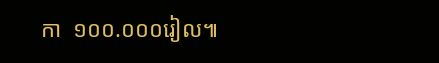កា  ១០០.០០០រៀល៕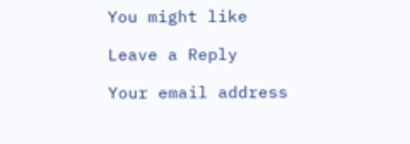You might like

Leave a Reply

Your email address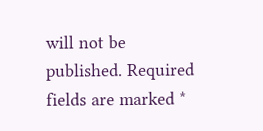will not be published. Required fields are marked *